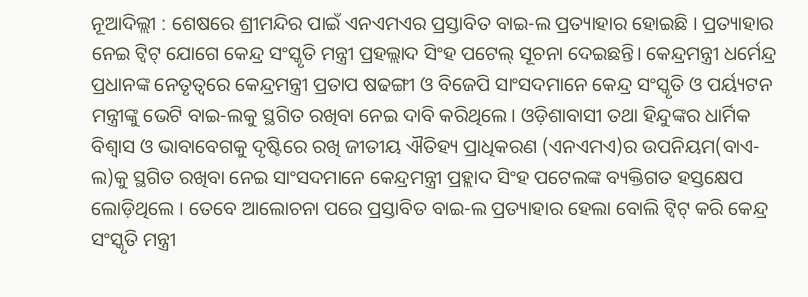ନୂଆଦିଲ୍ଲୀ : ଶେଷରେ ଶ୍ରୀମନ୍ଦିର ପାଇଁ ଏନଏମଏର ପ୍ରସ୍ତାବିତ ବାଇ-ଲ ପ୍ରତ୍ୟାହାର ହୋଇଛି । ପ୍ରତ୍ୟାହାର ନେଇ ଟ୍ୱିଟ୍ ଯୋଗେ କେନ୍ଦ୍ର ସଂସ୍କୃତି ମନ୍ତ୍ରୀ ପ୍ରହଲ୍ଲାଦ ସିଂହ ପଟେଲ୍ ସୂଚନା ଦେଇଛନ୍ତି। କେନ୍ଦ୍ରମନ୍ତ୍ରୀ ଧର୍ମେନ୍ଦ୍ର ପ୍ରଧାନଙ୍କ ନେତୃତ୍ବରେ କେନ୍ଦ୍ରମନ୍ତ୍ରୀ ପ୍ରତାପ ଷଢଙ୍ଗୀ ଓ ବିଜେପି ସାଂସଦମାନେ କେନ୍ଦ୍ର ସଂସ୍କୃତି ଓ ପର୍ୟ୍ୟଟନ ମନ୍ତ୍ରୀଙ୍କୁ ଭେଟି ବାଇ-ଲକୁ ସ୍ଥଗିତ ରଖିବା ନେଇ ଦାବି କରିଥିଲେ। ଓଡ଼ିଶାବାସୀ ତଥା ହିନ୍ଦୁଙ୍କର ଧାର୍ମିକ ବିଶ୍ୱାସ ଓ ଭାବାବେଗକୁ ଦୃଷ୍ଟିରେ ରଖି ଜୀତୀୟ ଐତିହ୍ୟ ପ୍ରାଧିକରଣ (ଏନଏମଏ)ର ଉପନିୟମ(ବାଏ-ଲ)କୁ ସ୍ଥଗିତ ରଖିବା ନେଇ ସାଂସଦମାନେ କେନ୍ଦ୍ରମନ୍ତ୍ରୀ ପ୍ରହ୍ଲାଦ ସିଂହ ପଟେଲଙ୍କ ବ୍ୟକ୍ତିଗତ ହସ୍ତକ୍ଷେପ ଲୋଡ଼ିଥିଲେ । ତେବେ ଆଲୋଚନା ପରେ ପ୍ରସ୍ତାବିତ ବାଇ-ଲ ପ୍ରତ୍ୟାହାର ହେଲା ବୋଲି ଟ୍ୱିଟ୍ କରି କେନ୍ଦ୍ର ସଂସ୍କୃତି ମନ୍ତ୍ରୀ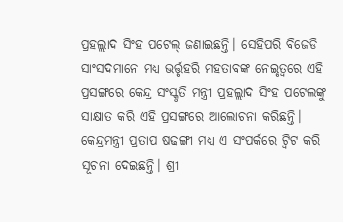ପ୍ରହଲ୍ଲାଦ ସିଂହ ପଟେଲ୍ ଜଣାଇଛନ୍ତି। ସେହିପରି ବିଜେଡି ସାଂସଦମାନେ ମଧ୍ୟ ଭର୍ତ୍ତୃହରି ମହତାବଙ୍କ ନେଇୃତ୍ବରେ ଏହି ପ୍ରସଙ୍ଗରେ କେନ୍ଦ୍ର ସଂସ୍କୃତି ମନ୍ତ୍ରୀ ପ୍ରହଲ୍ଲାଦ ସିଂହ ପଟେଲଙ୍କୁ ସାକ୍ଷାତ କରି ଏହି ପ୍ରସଙ୍ଗରେ ଆଲୋଚନା କରିଛନ୍ତି। କେନ୍ଦ୍ରମନ୍ତ୍ରୀ ପ୍ରତାପ ଷଢଙ୍ଗୀ ମଧ୍ୟ ଏ ସଂପର୍କରେ ଟ୍ବିଟ କରି ସୂଚନା ଦେଇଛନ୍ତି। ଶ୍ରୀ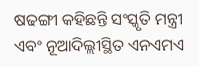ଷଢଙ୍ଗୀ କହିଛନ୍ତି ସଂସ୍କୃତି ମନ୍ତ୍ରୀ ଏବଂ ନୂଆଦିଲ୍ଲୀସ୍ଥିତ ଏନଏମଏ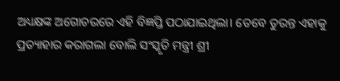ଅଧ୍ୟକ୍ଷଙ୍କ ଅଗୋଚରରେ ଏହି ବିଜ୍ଞପ୍ତି ପଠାଯାଇଥିଲା। ତେବେ ତୁରନ୍ତ ଏହାକୁ ପ୍ରତ୍ୟାହାର କରାଗଲା ବୋଲି ସଂସ୍କୃତି ମନ୍ତ୍ରୀ ଶ୍ରୀ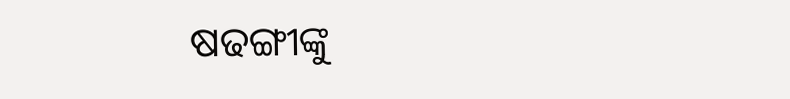ଷଢଙ୍ଗୀଙ୍କୁ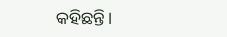କହିଛନ୍ତି।